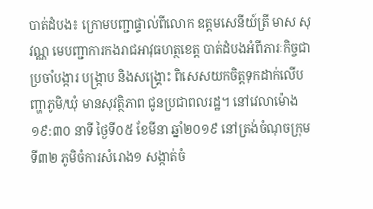បាត់ដំបង៖ ក្រោមបញ្ជាផ្ទាល់ពីលោក ឧត្តមសេនីយ៍ត្រី មាស សុវណ្ណ មេបញ្ជាការកងរាជអាវុធហត្ថខេត្ត បាត់ដំបងអំពីភារៈកិច្ចជាប្រចាំបង្ការ បង្រ្កាប និងសង្រ្គោះ ពិសេសយកចិត្តទុកដាក់លើបញ្ហាភូមិ/ឃុំ មានសុវត្ថិភាព ជូនប្រជាពលរដ្ឋ។ នៅវេលាម៉ោង ១៩:៣០ នាទី ថ្ងៃទី០៥ ខែមីនា ឆ្នាំ២០១៩ នៅត្រង់ចំណុចក្រុមទី៣២ ភូមិចំការសំរោង១ សង្កាត់ចំ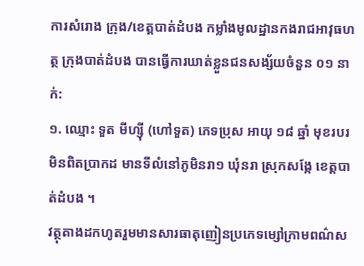ការសំរោង ក្រុង/ខេត្តបាត់ដំបង កម្លាំងមូលដ្ឋានកងរាជអាវុធហត្ថ ក្រុងបាត់ដំបង បានធ្វើការឃាត់ខ្លួនជនសង្ស័យចំនួន ០១ នាក់:
១. ឈ្មោះ ទួត មីហ្ស៊ី (ហៅទួត) ភេទប្រុស អាយុ ១៨ ឆ្នាំ មុខរបរមិនពិតប្រាកដ មានទីលំនៅភូមិនរា១ ឃុំនរា ស្រុកសង្កែ ខេត្តបាត់ដំបង ។
វត្ថុតាងដកហូតរួមមានសារធាតុញៀនប្រភេទម្សៅក្រាមពណ៌ស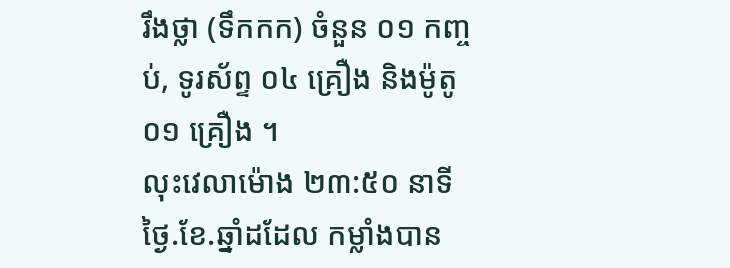រឹងថ្លា (ទឹកកក) ចំនួន ០១ កញ្ចប់, ទូរស័ព្ទ ០៤ គ្រឿង និងម៉ូតូ ០១ គ្រឿង ។
លុះវេលាម៉ោង ២៣:៥០ នាទី ថ្ងៃ.ខែ.ឆ្នាំដដែល កម្លាំងបាន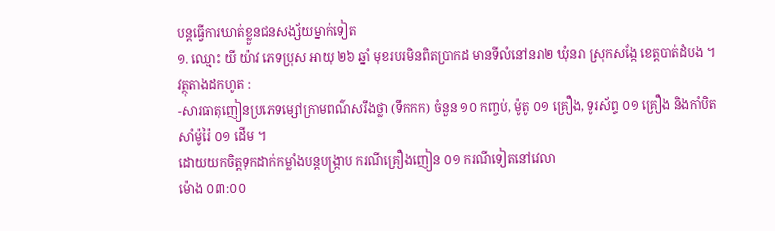បន្តធ្វើការឃាត់ខ្លួនជនសង្ស័យម្នាក់ទៀត
១. ឈ្មោះ យី យ៉ាវ ភេទប្រុស អាយុ ២៦ ឆ្នាំ មុខរបរមិនពិតប្រាកដ មានទីលំនៅនរា២ ឃុំនរា ស្រុកសង្កែ ខេត្តបាត់ដំបង ។
វត្ថុតាងដកហូត :
-សារធាតុញៀនប្រភេទម្សៅក្រាមពណ៌សរឹងថ្លា (ទឹកកក) ចំនួន ១០ កញ្ចប់, ម៉ូតូ ០១ គ្រឿង, ទូរស័ព្ទ ០១ គ្រឿង និងកាំបិតសាំម៉ូរ៉ៃ ០១ ដើម ។
ដោយយកចិត្តទុកដាក់កម្លាំងបន្តបង្រ្កាប ករណីគ្រឿងញៀន ០១ ករណីទៀតនៅវេលា
ម៉ោង ០៣:០០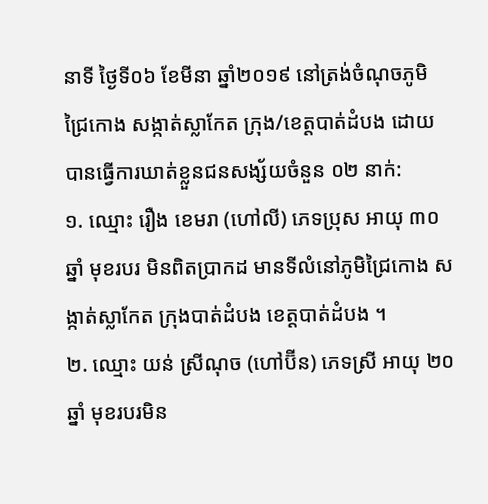នាទី ថ្ងៃទី០៦ ខែមីនា ឆ្នាំ២០១៩ នៅត្រង់ចំណុចភូមិជ្រៃកោង សង្កាត់ស្លាកែត ក្រុង/ខេត្តបាត់ដំបង ដោយបានធ្វើការឃាត់ខ្លួនជនសង្ស័យចំនួន ០២ នាក់:
១. ឈ្មោះ រឿង ខេមរា (ហៅលី) ភេទប្រុស អាយុ ៣០ ឆ្នាំ មុខរបរ មិនពិតប្រាកដ មានទីលំនៅភូមិជ្រៃកោង សង្កាត់ស្លាកែត ក្រុងបាត់ដំបង ខេត្តបាត់ដំបង ។
២. ឈ្មោះ យន់ ស្រីណុច (ហៅប៊ីន) ភេទស្រី អាយុ ២០ឆ្នាំ មុខរបរមិន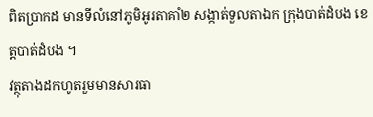ពិតប្រាកដ មានទីលំនៅភូមិអូរតាគាំ២ សង្កាត់ទួលតាឯក ក្រុងបាត់ដំបង ខេត្តបាត់ដំបង ។
វត្ថុតាងដកហូតរួមមានសារធា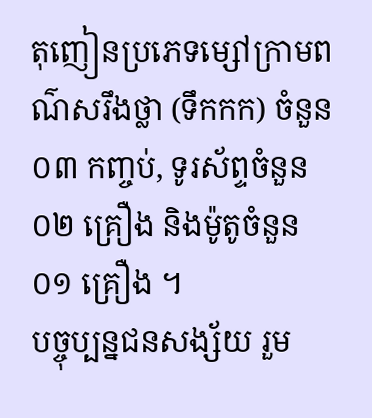តុញៀនប្រភេទម្សៅក្រាមពណ៌សរឹងថ្លា (ទឹកកក) ចំនួន ០៣ កញ្ចប់, ទូរស័ព្ទចំនួន ០២ គ្រឿង និងម៉ូតូចំនួន ០១ គ្រឿង ។
បច្ចុប្បន្នជនសង្ស័យ រួម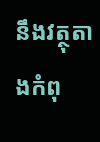នឹងវត្ថុតាងកំពុ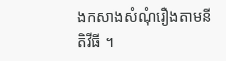ងកសាងសំណុំរឿងតាមនីតិវីធី ។